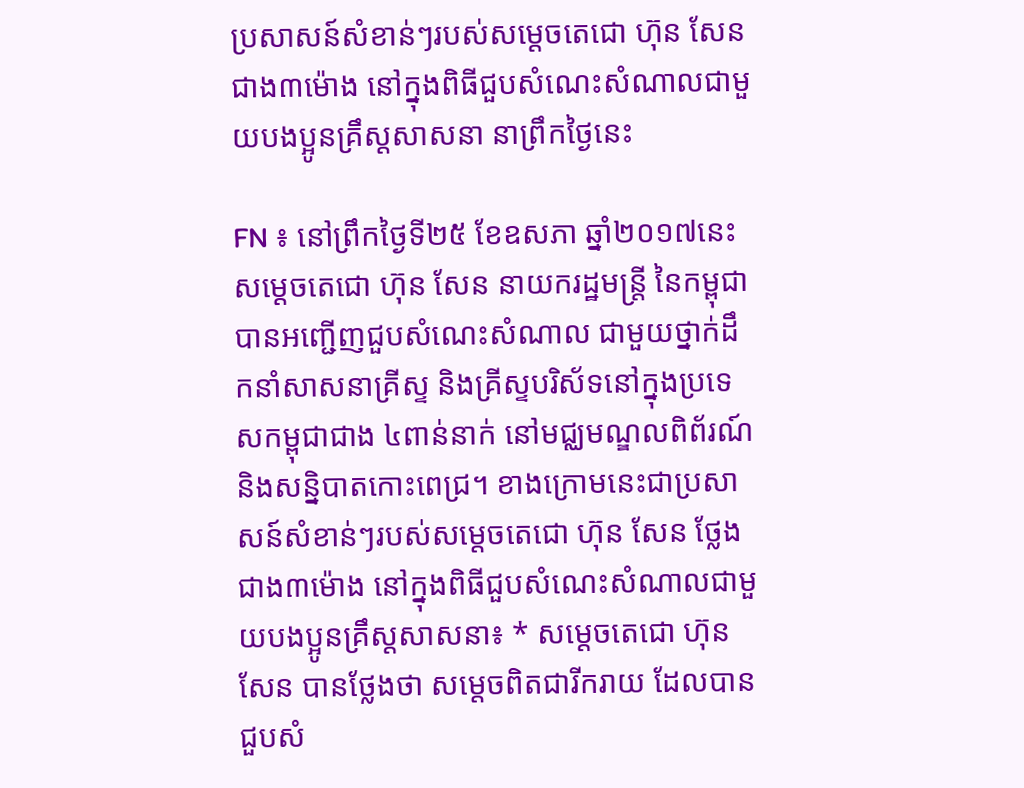ប្រសាសន៍សំខាន់ៗរបស់សម្តេចតេជោ ហ៊ុន សែន ជាង៣ម៉ោង នៅក្នុងពិធីជួបសំណេះសំណាលជាមួយបងប្អូនគ្រឹស្តសាសនា នាព្រឹកថ្ងៃនេះ

FN ៖ នៅព្រឹកថ្ងៃទី២៥ ខែឧសភា ឆ្នាំ២០១៧នេះ សម្ដេចតេជោ ហ៊ុន សែន នាយករដ្ឋមន្ត្រី នៃកម្ពុជា បានអញ្ជើញជួបសំណេះសំណាល ជាមួយថ្នាក់ដឹកនាំសាសនាគ្រីស្ទ និងគ្រីស្ទបរិស័ទនៅក្នុងប្រទេសកម្ពុជាជាង ៤ពាន់នាក់ នៅមជ្ឈមណ្ឌលពិព័រណ៍ និងសន្និបាតកោះពេជ្រ។ ខាងក្រោមនេះជាប្រសាសន៍សំខាន់ៗរបស់សម្តេចតេជោ ហ៊ុន សែន ថ្លែងជាង៣ម៉ោង នៅក្នុងពិធីជួបសំណេះសំណាលជាមួយបងប្អូនគ្រឹស្តសាសនា៖ * សម្តេចតេជោ ហ៊ុន សែន បានថ្លែងថា សម្តេចពិតជារីករាយ ដែលបានជួបសំ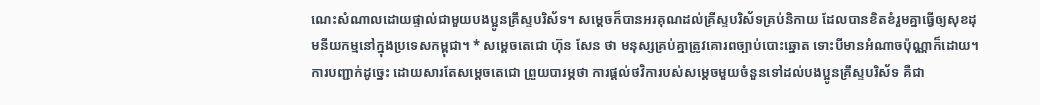ណេះសំណាលដោយផ្ទាល់ជាមួយបងប្អូនគ្រឹស្ទបរិស័ទ។ សម្តេចក៏បានអរគុណដល់គ្រីស្ទបរិស័ទគ្រប់និកាយ ដែលបានខិតខំរួមគ្នាធ្វើឲ្យសុខដុមនីយកម្មនៅក្នុងប្រទេសកម្ពុជា។ * សម្តេចតេជោ ហ៊ុន សែន ថា មនុស្សគ្រប់គ្នាត្រូវគោរពច្បាប់បោះឆ្នោត ទោះបីមានអំណាចប៉ុណ្ណាក៏ដោយ។ ការបញ្ជាក់ដូច្នេះ ដោយសារតែសម្តេចតេជោ ព្រួយបារម្ភថា ការផ្តល់ថវិការបស់សម្តេចមួយចំនួនទៅដល់បងប្អូនគ្រឹស្ទបរិស័ទ គឺជា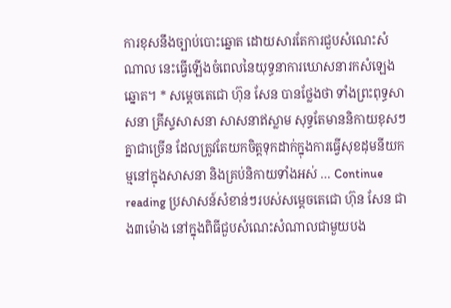ការខុសនឹងច្បាប់បោះឆ្នោត ដោយសារតែការជួបសំណេះសំណាល នេះធ្វើឡើងចំពេលនៃយុទ្ធនាការឃោសនារកសំឡេងឆ្នោត។ * សម្តេចតេជោ ហ៊ុន សែន បានថ្លែងថា ទាំងព្រះពុទ្ធសាសនា គ្រីស្ទសាសនា សាសនាឥស្លាម សុទ្ធតែមាននិកាយខុសៗគ្នាជាច្រើន ដែលត្រូវតែយកចិត្តទុកដាក់ក្នុងការធ្វើសុខដុមនីយកម្មនៅក្នុងសាសនា និងគ្រប់និកាយទាំងអស់ … Continue reading ប្រសាសន៍សំខាន់ៗរបស់សម្តេចតេជោ ហ៊ុន សែន ជាង៣ម៉ោង នៅក្នុងពិធីជួបសំណេះសំណាលជាមួយបង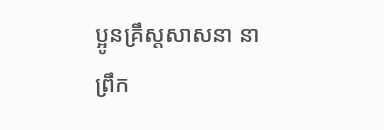ប្អូនគ្រឹស្តសាសនា នាព្រឹក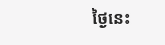ថ្ងៃនេះ